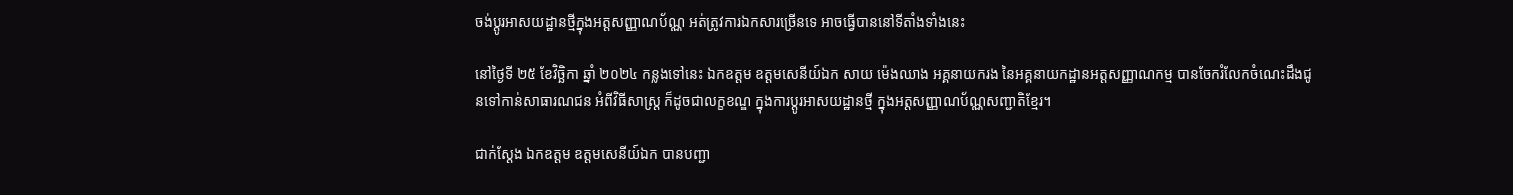ចង់ប្តូរអាសយដ្ឋានថ្មីក្នុងអត្តសញ្ញាណប័ណ្ណ អត់ត្រូវការឯកសារច្រើនទេ អាចធ្វើបាននៅទីតាំងទាំងនេះ

នៅថ្ងៃទី ២៥ ខែវិច្ឆិកា ឆ្នាំ ២០២៤ កន្លងទៅនេះ ឯកឧត្តម ឧត្តមសេនីយ៍ឯក សាយ ម៉េងឈាង អគ្គនាយករង នៃអគ្គនាយកដ្ឋានអត្តសញ្ញាណកម្ម បានចែករំលែកចំណេះដឹងជូនទៅកាន់សាធារណជន អំពីវិធីសាស្ត្រ ក៏ដូចជាលក្ខខណ្ឌ ក្នុងការប្តូរអាសយដ្ឋានថ្មី ក្នុងអត្តសញ្ញាណប័ណ្ណសញ្ជាតិខ្មែរ។

ជាក់ស្ដែង ឯកឧត្តម ឧត្តមសេនីយ៍ឯក បានបញ្ជា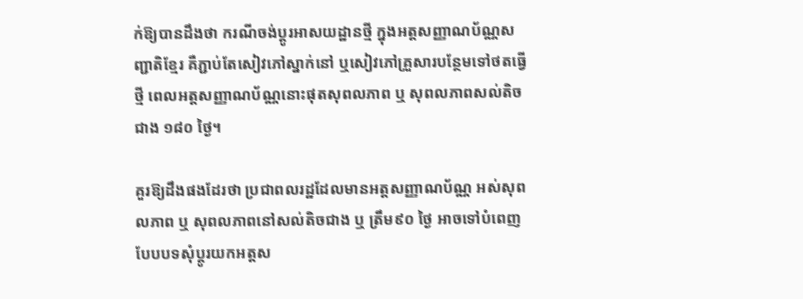ក់ឱ្យបានដឹងថា ករណីចង់ប្តូរអាសយដ្ឋានថ្មី ក្នុងអត្តសញ្ញាណប័ណ្ណសញ្ជាតិខ្មែរ គឺភ្ជាប់តែសៀវភៅស្នាក់នៅ ឬសៀវភៅគ្រួសារបន្ថែមទៅថតធ្វើថ្មី ពេលអត្តសញ្ញាណប័ណ្ណនោះផុតសុពលភាព ឬ សុពលភាពសល់តិចជាង ១៨០ ថ្ងៃ។

គួរឱ្យដឹងផងដែរថា ប្រជាពលរដ្ឋដែលមានអត្តសញ្ញាណប័ណ្ណ អស់សុពលភាព ឬ សុពលភាពនៅសល់តិចជាង ឬ ត្រឹម៩០ ថ្ងៃ អាចទៅបំពេញបែបបទសុំប្ដូរយកអត្តស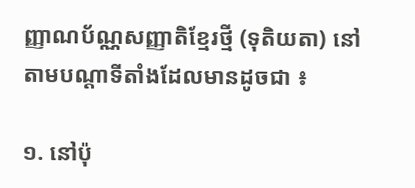ញ្ញាណប័ណ្ណសញ្ញាតិខ្មែរថ្មី (ទុតិយតា) នៅតាមបណ្តាទីតាំងដែលមានដូចជា ៖

១. នៅប៉ុ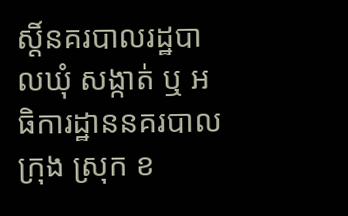ស្តិ៍នគរបាលរដ្ឋបាលឃុំ សង្កាត់ ឬ អធិការដ្ឋាននគរបាលក្រុង ស្រុក ខ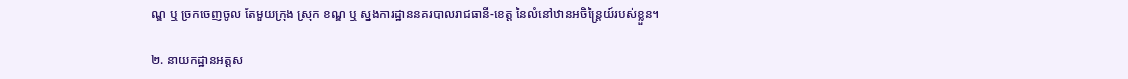ណ្ឌ ឬ ច្រកចេញចូល តែមួយក្រុង ស្រុក ខណ្ឌ ឬ ស្នងការដ្ឋាននគរបាលរាជធានី-ខេត្ត នៃលំនៅឋានអចិន្ត្រៃយ៍របស់ខ្លួន។

២. នាយកដ្ឋានអត្តស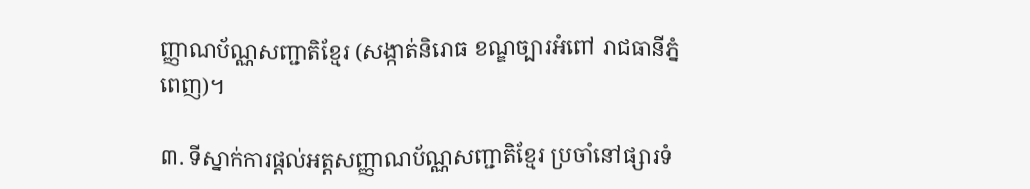ញ្ញាណប័ណ្ណសញ្ជាតិខ្មែរ (សង្កាត់និរោធ ខណ្ឌច្បារអំពៅ រាជធានីភ្នំពេញ)។

៣. ទីស្នាក់ការផ្តល់អត្តសញ្ញាណប័ណ្ណសញ្ជាតិខ្មែរ ប្រចាំនៅផ្សារទំ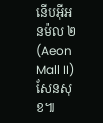នើបអ៊ីអនម៉ល ២ (Aeon Mall II) សែនសុខ៕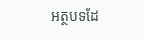អត្ថបទដែ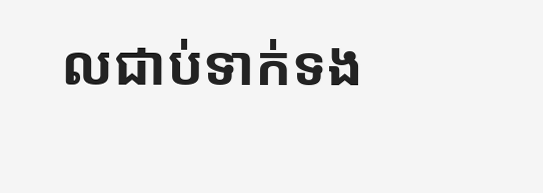លជាប់ទាក់ទង